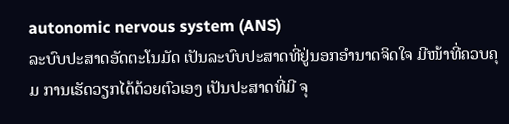autonomic nervous system (ANS)
ລະບົບປະສາດອັດຕະໂນມັດ ເປັນລະບົບປະສາດທີ່ຢູ່ນອກອໍານາດຈິດໃຈ ມີໜ້າທີ່ຄວບຄຸມ ການເຮັດວຽກໄດ້ດ້ວຍຕົວເອງ ເປັນປະສາດທີ່ມີ ຈຸ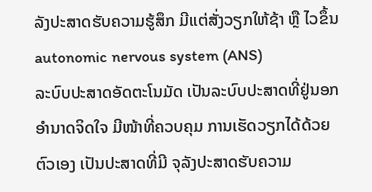ລັງປະສາດຮັບຄວາມຮູ້ສຶກ ມີແຕ່ສັ່ງວຽກໃຫ້ຊ້າ ຫຼື ໄວຂຶ້ນ
autonomic nervous system (ANS)
ລະບົບປະສາດອັດຕະໂນມັດ ເປັນລະບົບປະສາດທີ່ຢູ່ນອກອໍານາດຈິດໃຈ ມີໜ້າທີ່ຄວບຄຸມ ການເຮັດວຽກໄດ້ດ້ວຍຕົວເອງ ເປັນປະສາດທີ່ມີ ຈຸລັງປະສາດຮັບຄວາມ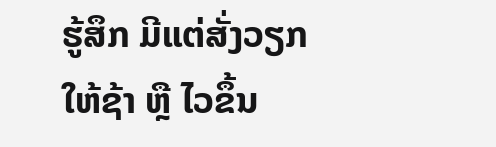ຮູ້ສຶກ ມີແຕ່ສັ່ງວຽກໃຫ້ຊ້າ ຫຼື ໄວຂຶ້ນ